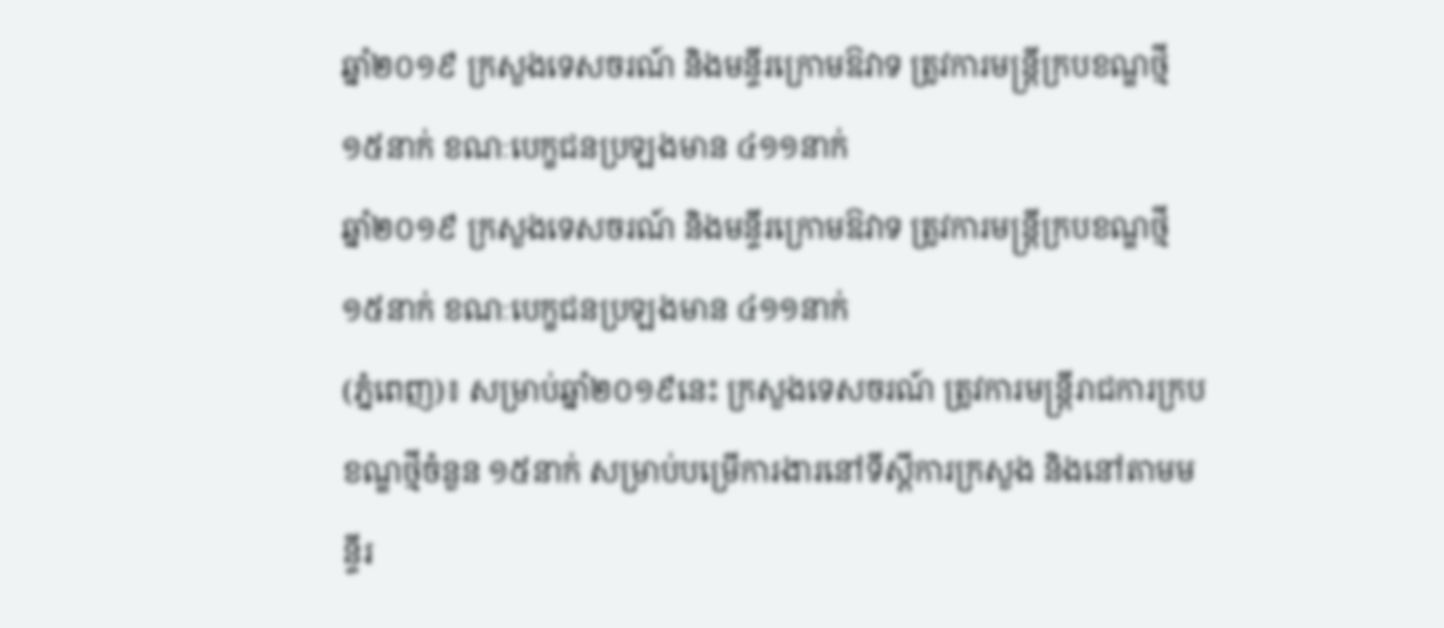ឆ្នាំ២០១៩ ក្រសួងទេសចរណ៍ និងមន្ទីរក្រោមឱវាទ ត្រូវការមន្ត្រីក្របខណ្ឌថ្មី ១៥នាក់ ខណៈបេក្ខជនប្រឡងមាន ៤១១នាក់
ឆ្នាំ២០១៩ ក្រសួងទេសចរណ៍ និងមន្ទីរក្រោមឱវាទ ត្រូវការមន្ត្រីក្របខណ្ឌថ្មី ១៥នាក់ ខណៈបេក្ខជនប្រឡងមាន ៤១១នាក់
(ភ្នំពេញ)៖ សម្រាប់ឆ្នាំ២០១៩នេះ ក្រសួងទេសចរណ៍ ត្រូវការមន្ត្រីរាជការក្របខណ្ឌថ្មីចំនួន ១៥នាក់ សម្រាប់បម្រើការងារនៅទីស្ដីការក្រសួង និងនៅតាមមន្ទីរ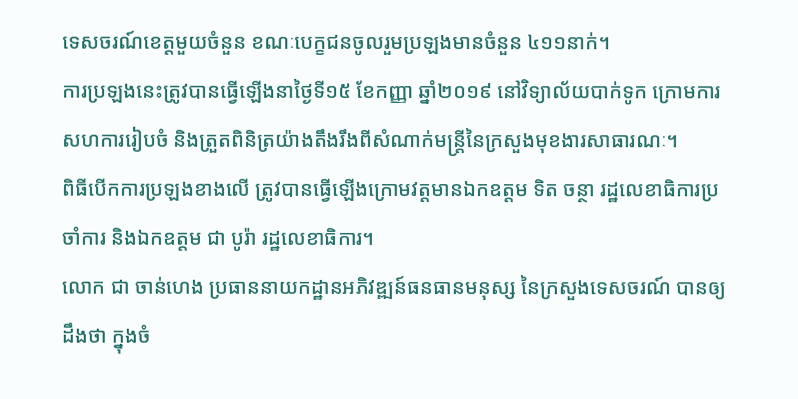ទេសចរណ៍ខេត្តមួយចំនួន ខណៈបេក្ខជនចូលរួមប្រឡងមានចំនួន ៤១១នាក់។
ការប្រឡងនេះត្រូវបានធ្វើឡើងនាថ្ងៃទី១៥ ខែកញ្ញា ឆ្នាំ២០១៩ នៅវិទ្យាល័យបាក់ទូក ក្រោមការសហការរៀបចំ និងត្រួតពិនិត្រយ៉ាងតឹងរឹងពីសំណាក់មន្ត្រីនៃក្រសួងមុខងារសាធារណៈ។
ពិធីបើកការប្រឡងខាងលើ ត្រូវបានធ្វើឡើងក្រោមវត្តមានឯកឧត្តម ទិត ចន្ថា រដ្ឋលេខាធិការប្រចាំការ និងឯកឧត្តម ជា បូរ៉ា រដ្ឋលេខាធិការ។
លោក ជា ចាន់ហេង ប្រធាននាយកដ្ឋានអភិវឌ្ឍន៍ធនធានមនុស្ស នៃក្រសួងទេសចរណ៍ បានឲ្យដឹងថា ក្នុងចំ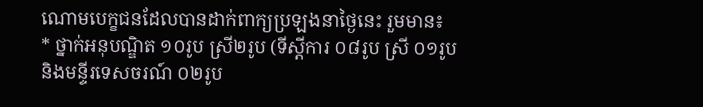ណោមបេក្ខជនដែលបានដាក់ពាក្យប្រឡងនាថ្ងៃនេះ រួមមាន៖
* ថ្នាក់អនុបណ្ឌិត ១០រូប ស្រី២រូប (ទីស្តីការ ០៨រូប ស្រី ០១រូប និងមន្ទីរទេសចរណ៍ ០២រូប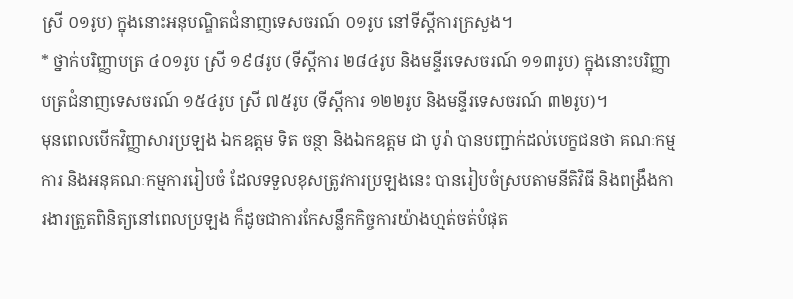ស្រី ០១រូប) ក្នុងនោះអនុបណ្ឌិតជំនាញទេសចរណ៍ ០១រូប នៅទីស្តីការក្រសួង។
* ថ្នាក់បរិញ្ញាបត្រ ៤០១រូប ស្រី ១៩៨រូប (ទីស្តីការ ២៨៤រូប និងមន្ទីរទេសចរណ៍ ១១៣រូប) ក្នុងនោះបរិញ្ញាបត្រជំនាញទេសចរណ៍ ១៥៤រូប ស្រី ៧៥រូប (ទីស្តីការ ១២២រូប និងមន្ទីរទេសចរណ៍ ៣២រូប)។
មុនពេលបើកវិញ្ញាសារប្រឡង ឯកឧត្តម ទិត ចន្ថា និងឯកឧត្តម ជា បូរ៉ា បានបញ្ជាក់ដល់បេក្ខជនថា គណៈកម្មការ និងអនុគណៈកម្មការរៀបចំ ដែលទទួលខុសត្រូវការប្រឡងនេះ បានរៀបចំស្របតាមនីតិវិធី និងពង្រឹងការងារត្រួតពិនិត្យនៅពេលប្រឡង ក៏ដូចជាការកែសន្លឹកកិច្ចការយ៉ាងហ្មត់ចត់បំផុត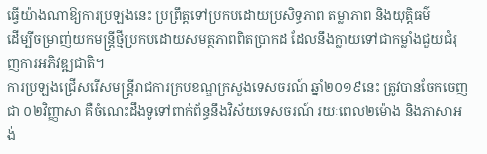ធ្វើយ៉ាងណាឱ្យការប្រឡងនេះ ប្រព្រឹត្តទៅប្រកបដោយប្រសិទ្ធភាព តម្លាភាព និងយុត្តិធម៌
ដើម្បីចម្រាញ់យកមន្ត្រីថ្មីប្រកបដោយសមត្ថភាពពិតប្រាកដ ដែលនឹងក្លាយទៅជាកម្លាំងជួយជំរុញការអភិវឌ្ឍជាតិ។
ការប្រឡងជ្រើសរើសមន្ត្រីរាជការក្របខណ្ឌក្រសួងទេសចរណ៍ ឆ្នាំ២០១៩នេះ ត្រូវបានចែកចេញជា ០២វិញ្ញាសា គឺចំណេះដឹងទូទៅពាក់ព័ន្ធនឹងវិស័យទេសចរណ៍ រយៈពេល២ម៉ោង និងភាសាអង់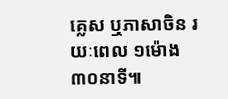គ្លេស ឬភាសាចិន រយៈពេល ១ម៉ោង៣០នាទី៕